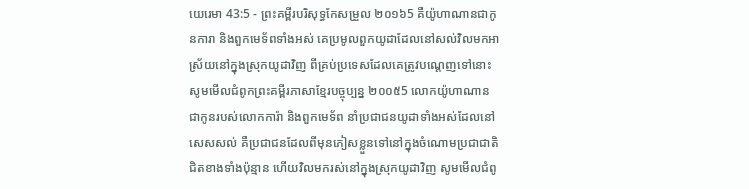យេរេមា 43:5 - ព្រះគម្ពីរបរិសុទ្ធកែសម្រួល ២០១៦5 គឺយ៉ូហាណានជាកូនការា និងពួកមេទ័ពទាំងអស់ គេប្រមូលពួកយូដាដែលនៅសល់វិលមកអាស្រ័យនៅក្នុងស្រុកយូដាវិញ ពីគ្រប់ប្រទេសដែលគេត្រូវបណ្តេញទៅនោះ សូមមើលជំពូកព្រះគម្ពីរភាសាខ្មែរបច្ចុប្បន្ន ២០០៥5 លោកយ៉ូហាណានជាកូនរបស់លោកការ៉ា និងពួកមេទ័ព នាំប្រជាជនយូដាទាំងអស់ដែលនៅសេសសល់ គឺប្រជាជនដែលពីមុនភៀសខ្លួនទៅនៅក្នុងចំណោមប្រជាជាតិជិតខាងទាំងប៉ុន្មាន ហើយវិលមករស់នៅក្នុងស្រុកយូដាវិញ សូមមើលជំពូ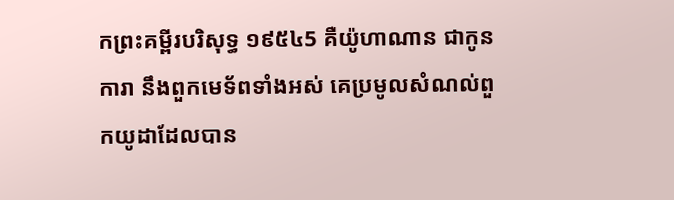កព្រះគម្ពីរបរិសុទ្ធ ១៩៥៤5 គឺយ៉ូហាណាន ជាកូនការា នឹងពួកមេទ័ពទាំងអស់ គេប្រមូលសំណល់ពួកយូដាដែលបាន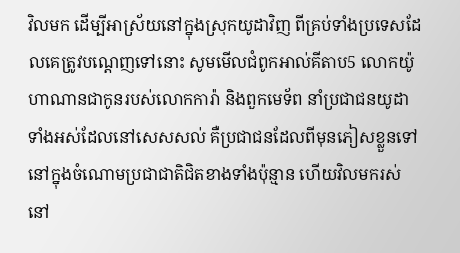វិលមក ដើម្បីអាស្រ័យនៅក្នុងស្រុកយូដាវិញ ពីគ្រប់ទាំងប្រទេសដែលគេត្រូវបណ្តេញទៅនោះ សូមមើលជំពូកអាល់គីតាប5 លោកយ៉ូហាណានជាកូនរបស់លោកការ៉ា និងពួកមេទ័ព នាំប្រជាជនយូដាទាំងអស់ដែលនៅសេសសល់ គឺប្រជាជនដែលពីមុនភៀសខ្លួនទៅនៅក្នុងចំណោមប្រជាជាតិជិតខាងទាំងប៉ុន្មាន ហើយវិលមករស់នៅ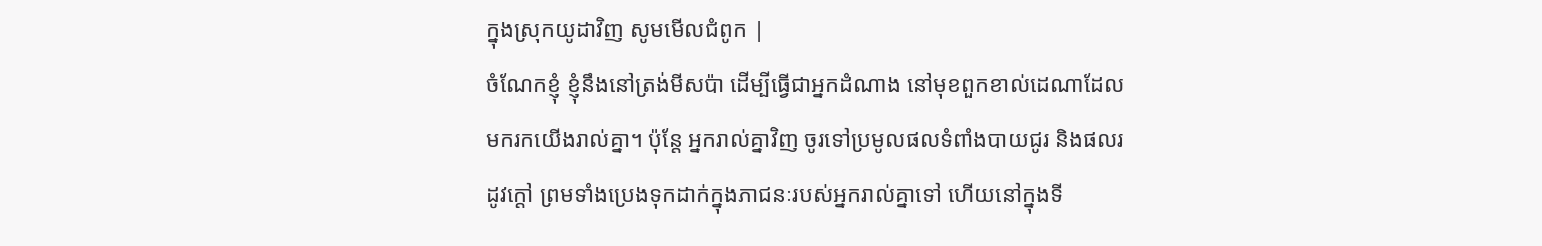ក្នុងស្រុកយូដាវិញ សូមមើលជំពូក |
ចំណែកខ្ញុំ ខ្ញុំនឹងនៅត្រង់មីសប៉ា ដើម្បីធ្វើជាអ្នកដំណាង នៅមុខពួកខាល់ដេណាដែលមករកយើងរាល់គ្នា។ ប៉ុន្តែ អ្នករាល់គ្នាវិញ ចូរទៅប្រមូលផលទំពាំងបាយជូរ និងផលរដូវក្តៅ ព្រមទាំងប្រេងទុកដាក់ក្នុងភាជនៈរបស់អ្នករាល់គ្នាទៅ ហើយនៅក្នុងទី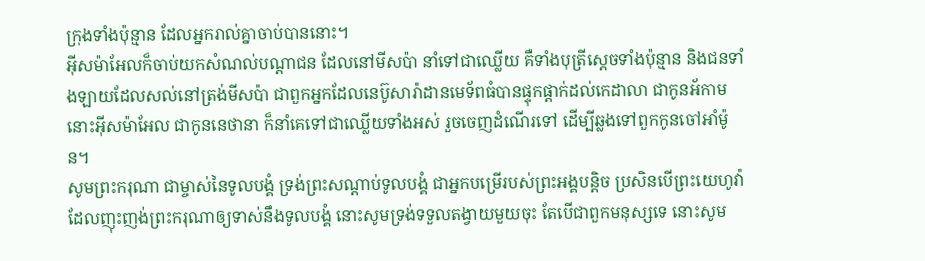ក្រុងទាំងប៉ុន្មាន ដែលអ្នករាល់គ្នាចាប់បាននោះ។
អ៊ីសម៉ាអែលក៏ចាប់យកសំណល់បណ្ដាជន ដែលនៅមីសប៉ា នាំទៅជាឈ្លើយ គឺទាំងបុត្រីស្តេចទាំងប៉ុន្មាន និងជនទាំងឡាយដែលសល់នៅត្រង់មីសប៉ា ជាពួកអ្នកដែលនេប៊ូសារ៉ាដានមេទ័ពធំបានផ្ទុកផ្តាក់ដល់កេដាលា ជាកូនអ័កាម នោះអ៊ីសម៉ាអែល ជាកូននេថានា ក៏នាំគេទៅជាឈ្លើយទាំងអស់ រួចចេញដំណើរទៅ ដើម្បីឆ្លងទៅពួកកូនចៅអាំម៉ូន។
សូមព្រះករុណា ជាម្ចាស់នៃទូលបង្គំ ទ្រង់ព្រះសណ្តាប់ទូលបង្គំ ជាអ្នកបម្រើរបស់ព្រះអង្គបន្តិច ប្រសិនបើព្រះយេហូវ៉ា ដែលញុះញង់ព្រះករុណាឲ្យទាស់នឹងទូលបង្គំ នោះសូមទ្រង់ទទួលតង្វាយមួយចុះ តែបើជាពួកមនុស្សទេ នោះសូម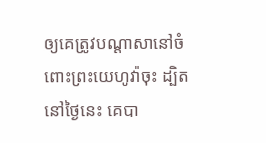ឲ្យគេត្រូវបណ្ដាសានៅចំពោះព្រះយេហូវ៉ាចុះ ដ្បិតនៅថ្ងៃនេះ គេបា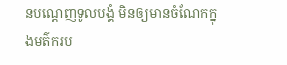នបណ្តេញទូលបង្គំ មិនឲ្យមានចំណែកក្នុងមត៌ករប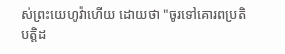ស់ព្រះយេហូវ៉ាហើយ ដោយថា "ចូរទៅគោរពប្រតិបត្តិដ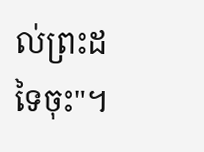ល់ព្រះដទៃចុះ"។